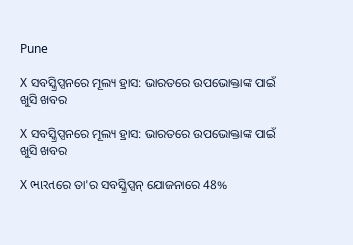Pune

X ସବସ୍କ୍ରିପ୍ସନରେ ମୂଲ୍ୟ ହ୍ରାସ: ଭାରତରେ ଉପଭୋକ୍ତାଙ୍କ ପାଇଁ ଖୁସି ଖବର

X ସବସ୍କ୍ରିପ୍ସନରେ ମୂଲ୍ୟ ହ୍ରାସ: ଭାରତରେ ଉପଭୋକ୍ତାଙ୍କ ପାଇଁ ଖୁସି ଖବର

X ભારતରେ ତା'ର ସବସ୍କ୍ରିପ୍ସନ୍ ଯୋଜନାରେ 48%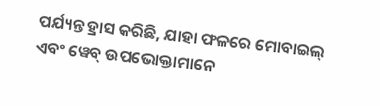ପର୍ଯ୍ୟନ୍ତ ହ୍ରାସ କରିଛି, ଯାହା ଫଳରେ ମୋବାଇଲ୍ ଏବଂ ୱେବ୍ ଉପଭୋକ୍ତାମାନେ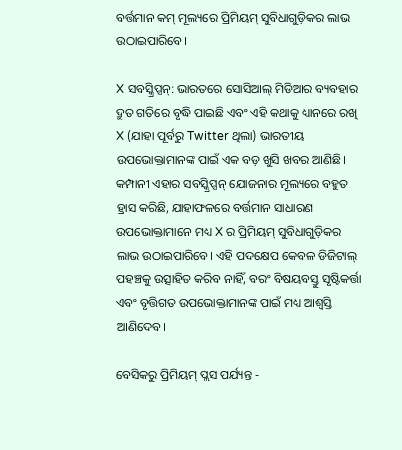ବର୍ତ୍ତମାନ କମ୍ ମୂଲ୍ୟରେ ପ୍ରିମିୟମ୍ ସୁବିଧାଗୁଡ଼ିକର ଲାଭ ଉଠାଇପାରିବେ।

X ସବସ୍କ୍ରିପ୍ସନ୍: ଭାରତରେ ସୋସିଆଲ୍ ମିଡିଆର ବ୍ୟବହାର ଦ୍ରୁତ ଗତିରେ ବୃଦ୍ଧି ପାଇଛି ଏବଂ ଏହି କଥାକୁ ଧ୍ୟାନରେ ରଖି X (ଯାହା ପୂର୍ବରୁ Twitter ଥିଲା) ଭାରତୀୟ ଉପଭୋକ୍ତାମାନଙ୍କ ପାଇଁ ଏକ ବଡ଼ ଖୁସି ଖବର ଆଣିଛି। କମ୍ପାନୀ ଏହାର ସବସ୍କ୍ରିପ୍ସନ୍ ଯୋଜନାର ମୂଲ୍ୟରେ ବହୁତ ହ୍ରାସ କରିଛି, ଯାହାଫଳରେ ବର୍ତ୍ତମାନ ସାଧାରଣ ଉପଭୋକ୍ତାମାନେ ମଧ୍ୟ X ର ପ୍ରିମିୟମ୍ ସୁବିଧାଗୁଡ଼ିକର ଲାଭ ଉଠାଇପାରିବେ। ଏହି ପଦକ୍ଷେପ କେବଳ ଡିଜିଟାଲ୍ ପହଞ୍ଚକୁ ଉତ୍ସାହିତ କରିବ ନାହିଁ, ବରଂ ବିଷୟବସ୍ତୁ ସୃଷ୍ଟିକର୍ତ୍ତା ଏବଂ ବୃତ୍ତିଗତ ଉପଭୋକ୍ତାମାନଙ୍କ ପାଇଁ ମଧ୍ୟ ଆଶ୍ୱସ୍ତି ଆଣିଦେବ।

ବେସିକରୁ ପ୍ରିମିୟମ୍ ପ୍ଲସ ପର୍ଯ୍ୟନ୍ତ -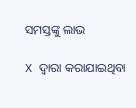ସମସ୍ତଙ୍କୁ ଲାଭ

X ଦ୍ୱାରା କରାଯାଇଥିବା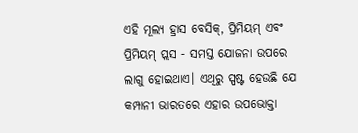ଏହି ମୂଲ୍ୟ ହ୍ରାସ ବେସିକ୍, ପ୍ରିମିୟମ୍ ଏବଂ ପ୍ରିମିୟମ୍ ପ୍ଲସ - ସମସ୍ତ ଯୋଜନା ଉପରେ ଲାଗୁ ହୋଇଥାଏ। ଏଥିରୁ ସ୍ପଷ୍ଟ ହେଉଛି ଯେ କମ୍ପାନୀ ଭାରତରେ ଏହାର ଉପଭୋକ୍ତା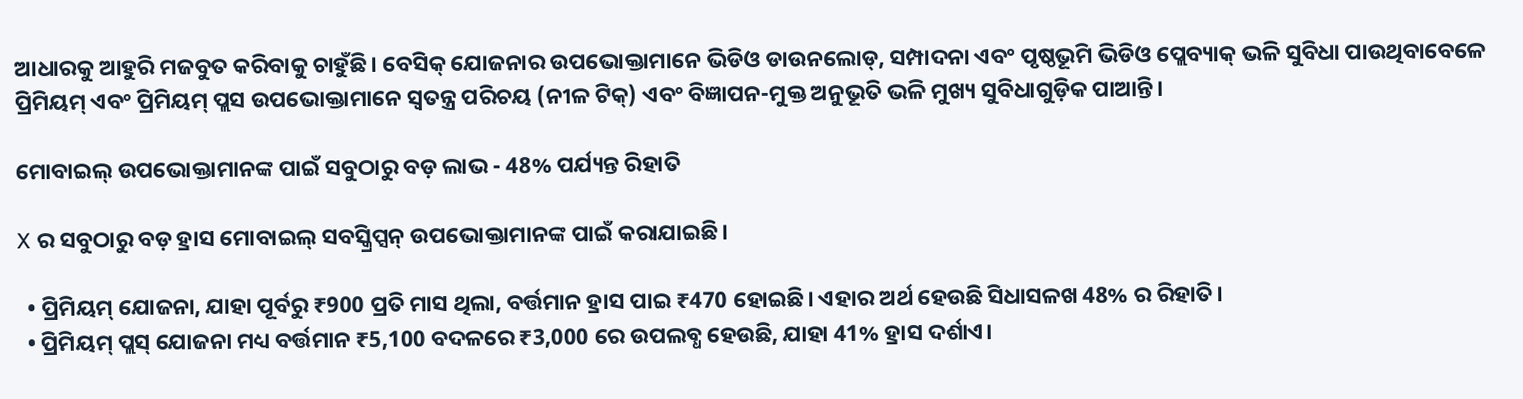ଆଧାରକୁ ଆହୁରି ମଜବୁତ କରିବାକୁ ଚାହୁଁଛି। ବେସିକ୍ ଯୋଜନାର ଉପଭୋକ୍ତାମାନେ ଭିଡିଓ ଡାଉନଲୋଡ୍, ସମ୍ପାଦନା ଏବଂ ପୃଷ୍ଠଭୂମି ଭିଡିଓ ପ୍ଲେବ୍ୟାକ୍ ଭଳି ସୁବିଧା ପାଉଥିବାବେଳେ ପ୍ରିମିୟମ୍ ଏବଂ ପ୍ରିମିୟମ୍ ପ୍ଲସ ଉପଭୋକ୍ତାମାନେ ସ୍ୱତନ୍ତ୍ର ପରିଚୟ (ନୀଳ ଟିକ୍) ଏବଂ ବିଜ୍ଞାପନ-ମୁକ୍ତ ଅନୁଭୂତି ଭଳି ମୁଖ୍ୟ ସୁବିଧାଗୁଡ଼ିକ ପାଆନ୍ତି।

ମୋବାଇଲ୍ ଉପଭୋକ୍ତାମାନଙ୍କ ପାଇଁ ସବୁଠାରୁ ବଡ଼ ଲାଭ - 48% ପର୍ଯ୍ୟନ୍ତ ରିହାତି

X ର ସବୁଠାରୁ ବଡ଼ ହ୍ରାସ ମୋବାଇଲ୍ ସବସ୍କ୍ରିପ୍ସନ୍ ଉପଭୋକ୍ତାମାନଙ୍କ ପାଇଁ କରାଯାଇଛି।

  • ପ୍ରିମିୟମ୍ ଯୋଜନା, ଯାହା ପୂର୍ବରୁ ₹900 ପ୍ରତି ମାସ ଥିଲା, ବର୍ତ୍ତମାନ ହ୍ରାସ ପାଇ ₹470 ହୋଇଛି। ଏହାର ଅର୍ଥ ହେଉଛି ସିଧାସଳଖ 48% ର ରିହାତି।
  • ପ୍ରିମିୟମ୍ ପ୍ଲସ୍ ଯୋଜନା ମଧ୍ୟ ବର୍ତ୍ତମାନ ₹5,100 ବଦଳରେ ₹3,000 ରେ ଉପଲବ୍ଧ ହେଉଛି, ଯାହା 41% ହ୍ରାସ ଦର୍ଶାଏ।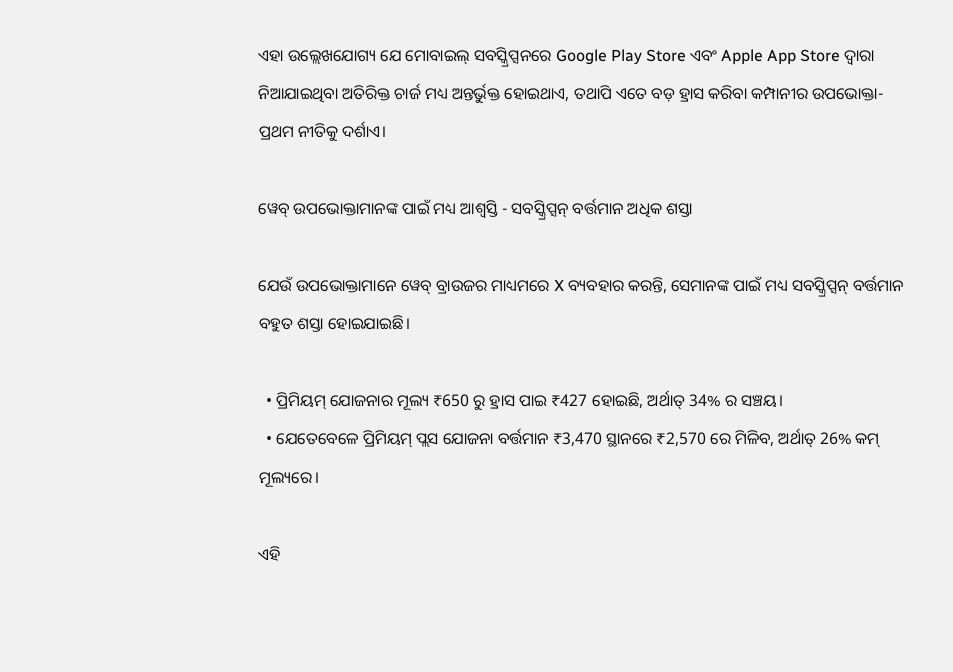ଏହା ଉଲ୍ଲେଖଯୋଗ୍ୟ ଯେ ମୋବାଇଲ୍ ସବସ୍କ୍ରିପ୍ସନରେ Google Play Store ଏବଂ Apple App Store ଦ୍ୱାରା ନିଆଯାଇଥିବା ଅତିରିକ୍ତ ଚାର୍ଜ ମଧ୍ୟ ଅନ୍ତର୍ଭୁକ୍ତ ହୋଇଥାଏ, ତଥାପି ଏତେ ବଡ଼ ହ୍ରାସ କରିବା କମ୍ପାନୀର ଉପଭୋକ୍ତା-ପ୍ରଥମ ନୀତିକୁ ଦର୍ଶାଏ।

ୱେବ୍ ଉପଭୋକ୍ତାମାନଙ୍କ ପାଇଁ ମଧ୍ୟ ଆଶ୍ୱସ୍ତି - ସବସ୍କ୍ରିପ୍ସନ୍ ବର୍ତ୍ତମାନ ଅଧିକ ଶସ୍ତା

ଯେଉଁ ଉପଭୋକ୍ତାମାନେ ୱେବ୍ ବ୍ରାଉଜର ମାଧ୍ୟମରେ X ବ୍ୟବହାର କରନ୍ତି, ସେମାନଙ୍କ ପାଇଁ ମଧ୍ୟ ସବସ୍କ୍ରିପ୍ସନ୍ ବର୍ତ୍ତମାନ ବହୁତ ଶସ୍ତା ହୋଇଯାଇଛି।

  • ପ୍ରିମିୟମ୍ ଯୋଜନାର ମୂଲ୍ୟ ₹650 ରୁ ହ୍ରାସ ପାଇ ₹427 ହୋଇଛି, ଅର୍ଥାତ୍ 34% ର ସଞ୍ଚୟ।
  • ଯେତେବେଳେ ପ୍ରିମିୟମ୍ ପ୍ଲସ ଯୋଜନା ବର୍ତ୍ତମାନ ₹3,470 ସ୍ଥାନରେ ₹2,570 ରେ ମିଳିବ, ଅର୍ଥାତ୍ 26% କମ୍ ମୂଲ୍ୟରେ।

ଏହି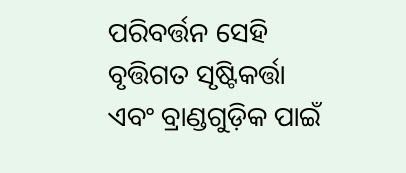ପରିବର୍ତ୍ତନ ସେହି ବୃତ୍ତିଗତ ସୃଷ୍ଟିକର୍ତ୍ତା ଏବଂ ବ୍ରାଣ୍ଡଗୁଡ଼ିକ ପାଇଁ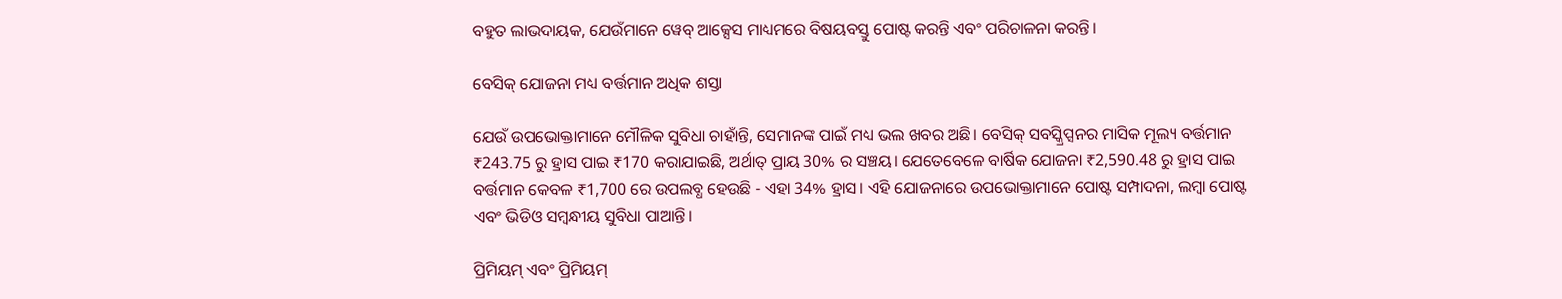ବହୁତ ଲାଭଦାୟକ, ଯେଉଁମାନେ ୱେବ୍ ଆକ୍ସେସ ମାଧ୍ୟମରେ ବିଷୟବସ୍ତୁ ପୋଷ୍ଟ କରନ୍ତି ଏବଂ ପରିଚାଳନା କରନ୍ତି।

ବେସିକ୍ ଯୋଜନା ମଧ୍ୟ ବର୍ତ୍ତମାନ ଅଧିକ ଶସ୍ତା

ଯେଉଁ ଉପଭୋକ୍ତାମାନେ ମୌଳିକ ସୁବିଧା ଚାହାଁନ୍ତି, ସେମାନଙ୍କ ପାଇଁ ମଧ୍ୟ ଭଲ ଖବର ଅଛି। ବେସିକ୍ ସବସ୍କ୍ରିପ୍ସନର ମାସିକ ମୂଲ୍ୟ ବର୍ତ୍ତମାନ ₹243.75 ରୁ ହ୍ରାସ ପାଇ ₹170 କରାଯାଇଛି, ଅର୍ଥାତ୍ ପ୍ରାୟ 30% ର ସଞ୍ଚୟ। ଯେତେବେଳେ ବାର୍ଷିକ ଯୋଜନା ₹2,590.48 ରୁ ହ୍ରାସ ପାଇ ବର୍ତ୍ତମାନ କେବଳ ₹1,700 ରେ ଉପଲବ୍ଧ ହେଉଛି - ଏହା 34% ହ୍ରାସ। ଏହି ଯୋଜନାରେ ଉପଭୋକ୍ତାମାନେ ପୋଷ୍ଟ ସମ୍ପାଦନା, ଲମ୍ବା ପୋଷ୍ଟ ଏବଂ ଭିଡିଓ ସମ୍ବନ୍ଧୀୟ ସୁବିଧା ପାଆନ୍ତି।

ପ୍ରିମିୟମ୍ ଏବଂ ପ୍ରିମିୟମ୍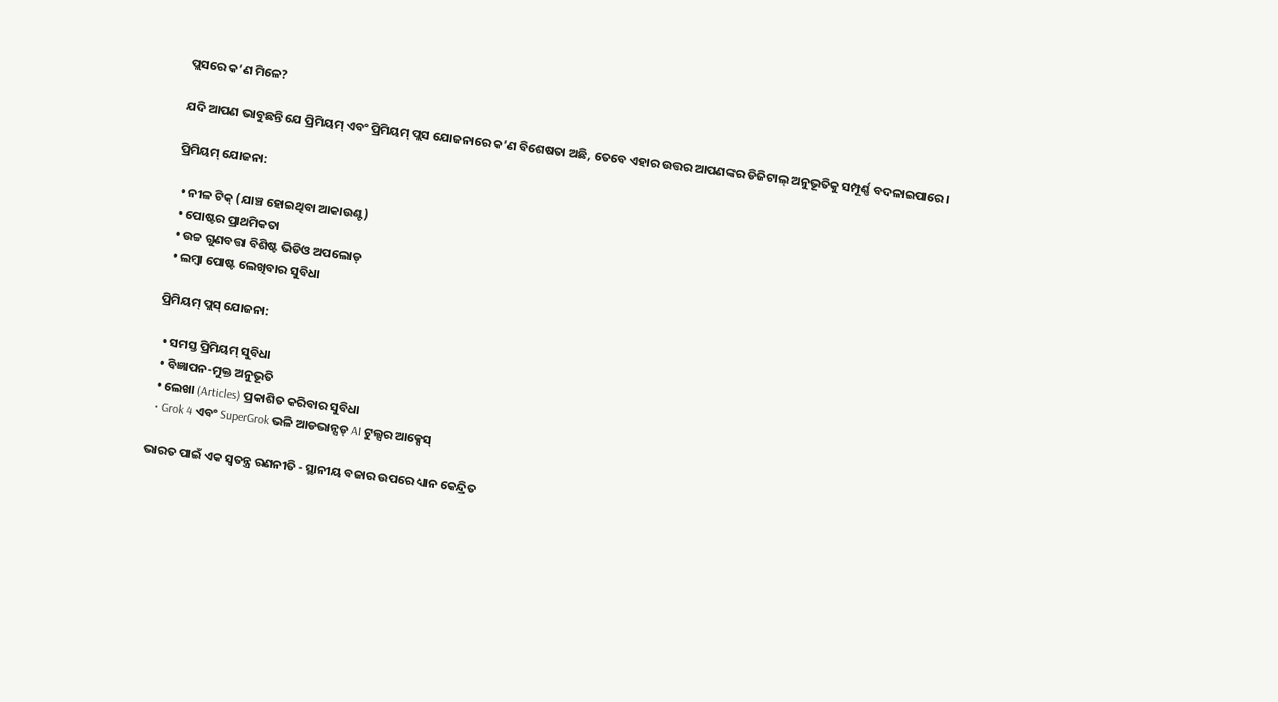ପ୍ଲସରେ କ’ଣ ମିଳେ?

ଯଦି ଆପଣ ଭାବୁଛନ୍ତି ଯେ ପ୍ରିମିୟମ୍ ଏବଂ ପ୍ରିମିୟମ୍ ପ୍ଲସ ଯୋଜନାରେ କ’ଣ ବିଶେଷତା ଅଛି, ତେବେ ଏହାର ଉତ୍ତର ଆପଣଙ୍କର ଡିଜିଟାଲ୍ ଅନୁଭୂତିକୁ ସମ୍ପୂର୍ଣ୍ଣ ବଦଳାଇପାରେ।

ପ୍ରିମିୟମ୍ ଯୋଜନା:

  • ନୀଳ ଟିକ୍ (ଯାଞ୍ଚ ହୋଇଥିବା ଆକାଉଣ୍ଟ)
  • ପୋଷ୍ଟର ପ୍ରାଥମିକତା
  • ଉଚ୍ଚ ଗୁଣବତ୍ତା ବିଶିଷ୍ଟ ଭିଡିଓ ଅପଲୋଡ୍
  • ଲମ୍ବା ପୋଷ୍ଟ ଲେଖିବାର ସୁବିଧା

ପ୍ରିମିୟମ୍ ପ୍ଲସ୍ ଯୋଜନା:

  • ସମସ୍ତ ପ୍ରିମିୟମ୍ ସୁବିଧା
  • ବିଜ୍ଞାପନ-ମୁକ୍ତ ଅନୁଭୂତି
  • ଲେଖା (Articles) ପ୍ରକାଶିତ କରିବାର ସୁବିଧା
  • Grok 4 ଏବଂ SuperGrok ଭଳି ଆଡଭାନ୍ସଡ୍ AI ଟୁଲ୍ସର ଆକ୍ସେସ୍

ଭାରତ ପାଇଁ ଏକ ସ୍ୱତନ୍ତ୍ର ରଣନୀତି - ସ୍ଥାନୀୟ ବଜାର ଉପରେ ଧ୍ୟାନ କେନ୍ଦ୍ରିତ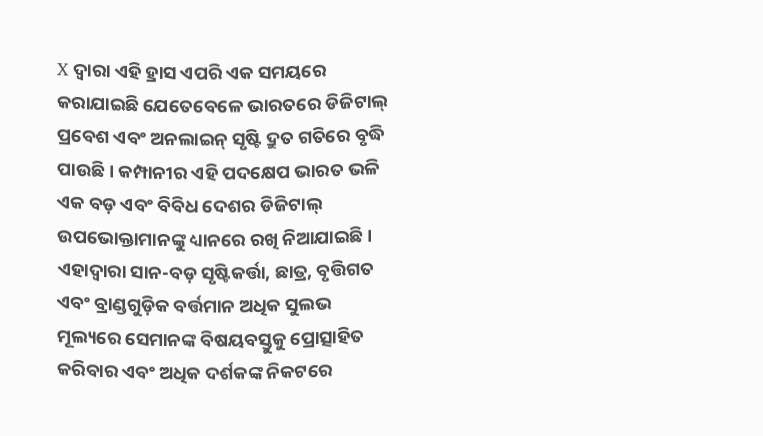X ଦ୍ୱାରା ଏହି ହ୍ରାସ ଏପରି ଏକ ସମୟରେ କରାଯାଇଛି ଯେତେବେଳେ ଭାରତରେ ଡିଜିଟାଲ୍ ପ୍ରବେଶ ଏବଂ ଅନଲାଇନ୍ ସୃଷ୍ଟି ଦ୍ରୁତ ଗତିରେ ବୃଦ୍ଧି ପାଉଛି। କମ୍ପାନୀର ଏହି ପଦକ୍ଷେପ ଭାରତ ଭଳି ଏକ ବଡ଼ ଏବଂ ବିବିଧ ଦେଶର ଡିଜିଟାଲ୍ ଉପଭୋକ୍ତାମାନଙ୍କୁ ଧ୍ୟାନରେ ରଖି ନିଆଯାଇଛି। ଏହାଦ୍ୱାରା ସାନ-ବଡ଼ ସୃଷ୍ଟିକର୍ତ୍ତା, ଛାତ୍ର, ବୃତ୍ତିଗତ ଏବଂ ବ୍ରାଣ୍ଡଗୁଡ଼ିକ ବର୍ତ୍ତମାନ ଅଧିକ ସୁଲଭ ମୂଲ୍ୟରେ ସେମାନଙ୍କ ବିଷୟବସ୍ତୁକୁ ପ୍ରୋତ୍ସାହିତ କରିବାର ଏବଂ ଅଧିକ ଦର୍ଶକଙ୍କ ନିକଟରେ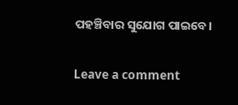ପହଞ୍ଚିବାର ସୁଯୋଗ ପାଇବେ।

Leave a comment